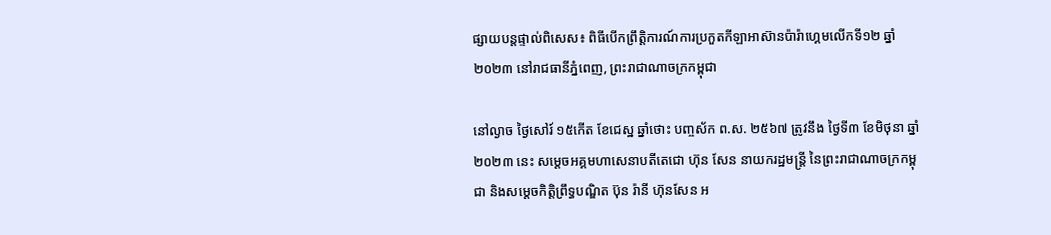ផ្សាយបន្តផ្ទាល់ពិសេស៖ ពិធីបើកព្រឹត្តិការណ៍ការប្រកួតកីឡាអាស៊ានប៉ារ៉ាហ្គេមលើកទី១២ ឆ្នាំ២០២៣ នៅរាជធានីភ្នំពេញ, ព្រះរាជាណាចក្រកម្ពុជា

នៅល្ងាច ថ្ងៃសៅរ៍ ១៥កើត ខែជេស្ឋ ឆ្នាំថោះ បញ្ចស័ក ព.ស. ២៥៦៧ ត្រូវនឹង ថ្ងៃទី៣ ខែមិថុនា ឆ្នាំ២០២៣ នេះ សម្ដេចអគ្គមហាសេនាបតីតេជោ ហ៊ុន សែន នាយករដ្ឋមន្ត្រី នៃព្រះរាជាណាចក្រកម្ពុជា និងសម្ដេចកិត្តិព្រឹទ្ធបណ្ឌិត ប៊ុន រ៉ានី ហ៊ុនសែន អ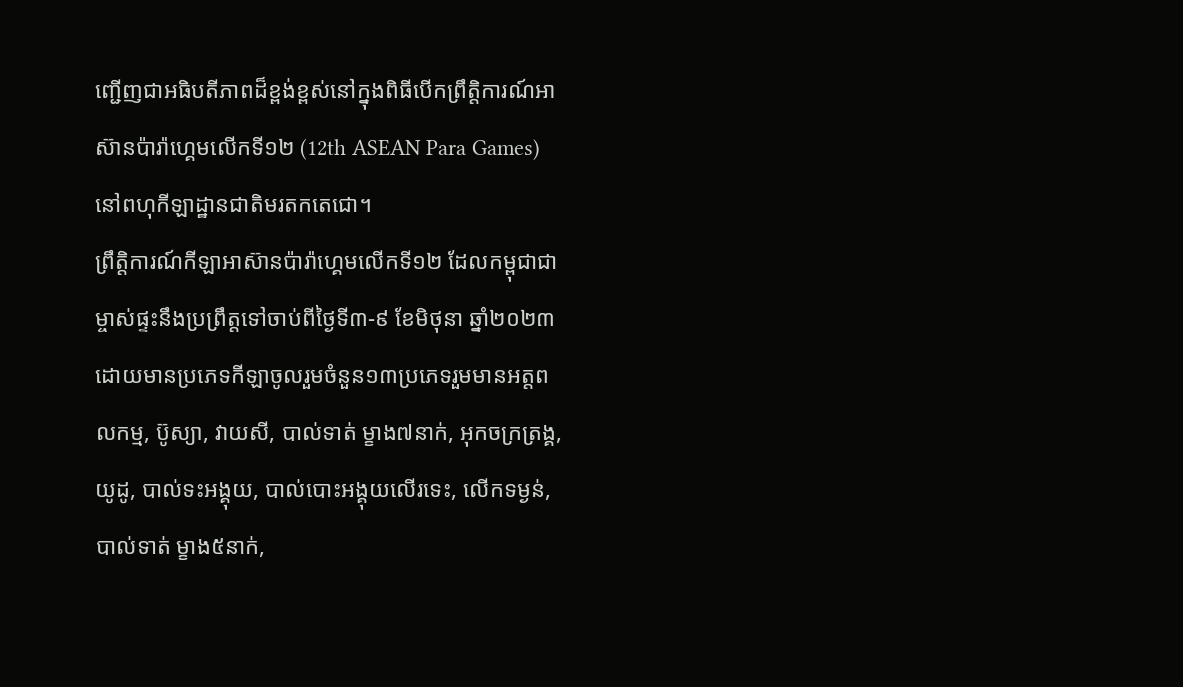ញ្ជើញជាអធិបតីភាពដ៏ខ្ពង់ខ្ពស់នៅក្នុងពិធីបើកព្រឹត្តិការណ៍អាស៊ានប៉ារ៉ាហ្គេមលើកទី១២ (12th ASEAN Para Games) នៅពហុកីឡាដ្ឋានជាតិមរតកតេជោ។
ព្រឹត្តិការណ៍កីឡាអាស៊ានប៉ារ៉ាហ្គេមលើកទី១២ ដែលកម្ពុជាជាម្ចាស់ផ្ទះនឹងប្រព្រឹត្តទៅចាប់ពីថ្ងៃទី៣-៩ ខែមិថុនា ឆ្នាំ២០២៣ ដោយមានប្រភេទកីឡាចូលរួមចំនួន១៣ប្រភេទរួមមានអត្តពលកម្ម, ប៊ូស្យា, វាយសី, បាល់ទាត់ ម្ខាង៧នាក់, អុកចក្រត្រង្គ, យូដូ, បាល់ទះអង្គុយ, បាល់បោះអង្គុយលើរទេះ, លើកទម្ងន់, បាល់ទាត់ ម្ខាង៥នាក់,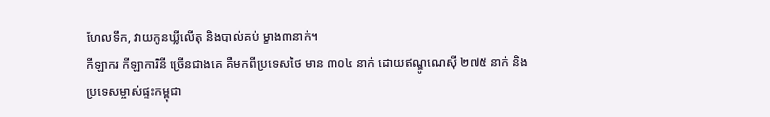ហែលទឹក, វាយកូនឃ្លីលើតុ និងបាល់គប់ ម្ខាង៣នាក់។
កីឡាករ កីឡាការិនី ច្រើនជាងគេ គឺមកពីប្រទេសថៃ មាន ៣០៤ នាក់ ដោយឥណ្ឌូណេស៊ី ២៧៥ នាក់ និងប្រទេសម្ចាស់ផ្ទះកម្ពុជា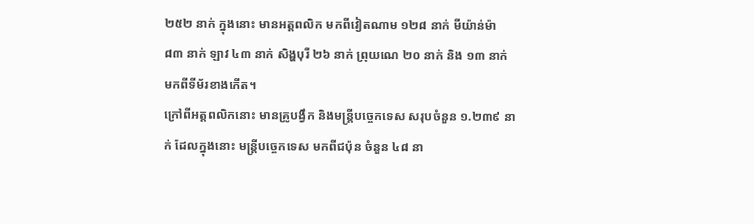២៥២ នាក់ ក្នុងនោះ មានអត្តពលិក មកពីវៀតណាម ១២៨ នាក់ មីយ៉ាន់ម៉ា ៨៣ នាក់ ឡាវ ៤៣ នាក់ សិង្ហបុរី ២៦ នាក់ ព្រុយណេ ២០ នាក់ និង ១៣ នាក់ មកពីទីម័រខាងកើត។
ក្រៅពីអត្តពលិកនោះ មានគ្រូបង្វឹក និងមន្ត្រីបច្ចេកទេស សរុបចំនួន ១.២៣៩ នាក់ ដែលក្នុងនោះ មន្ត្រីបច្ចេកទេស មកពីជប៉ុន ចំនួន ៤៨ នា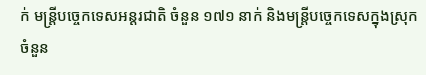ក់ មន្ត្រីបច្ចេកទេសអន្ដរជាតិ ចំនួន ១៧១ នាក់ និងមន្ត្រីបច្ចេកទេសក្នុងស្រុក ចំនួន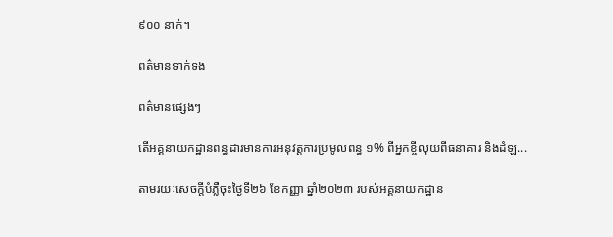៩០០ នាក់។

ពត៌មានទាក់ទង

ពត៌មានផ្សេងៗ

តើអគ្គនាយកដ្ឋានពន្ធដារមានការអនុវត្តការប្រមូលពន្ធ ១% ពីអ្នកខ្ចីលុយពីធនាគារ និងដំឡ...

តាមរយៈសេចក្តីបំភ្លឺចុះថ្ងៃទី២៦ ខែកញ្ញា ឆ្នាំ២០២៣ របស់អគ្គនាយកដ្ឋាន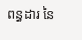ពន្ធដារ នៃ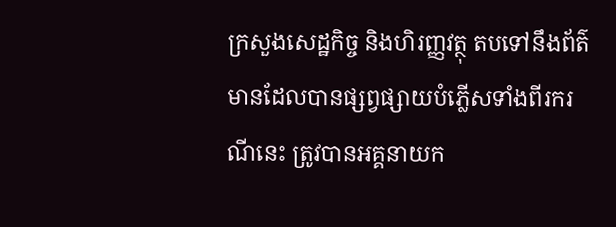ក្រសួងសេដ្ឋកិច្ច និងហិរញ្ញវត្ថុ តបទៅនឹងព័ត៌មានដែលបានផ្សព្វផ្សាយបំភ្លើសទាំងពីរករណីនេះ ត្រូវបានអគ្គនាយក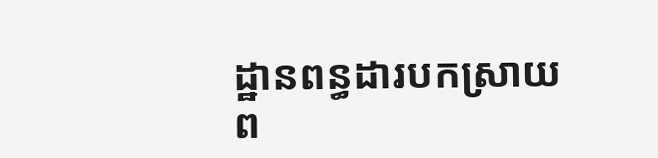ដ្ឋានពន្ធដារបកស្រាយ ព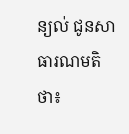ន្យល់ ជូនសាធារណមតិថា៖